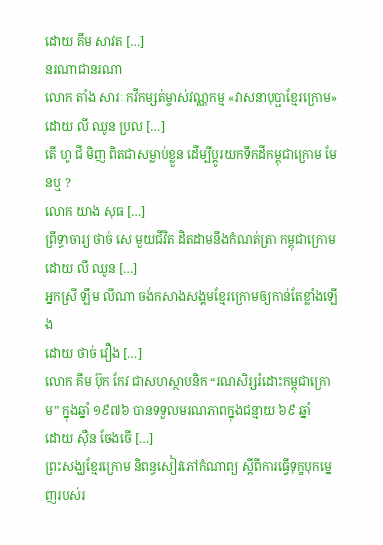ដោយ គឹម សាវត […]
នរណាជានរណា
លោក តាំង សារៈ កវីកម្សត់ម្ចាស់វណ្ណកម្ម «វាសនាបុប្ផាខ្មែរក្រោម»
ដោយ លី ឈូន ប្រល […]
តើ ហូ ជី មិញ ពិតជាសម្លាប់ខ្លួន ដើម្បីប្តូរយកទឹកដីកម្ពុជាក្រោម មែនឬ ?
លោក យាង សុធ […]
ព្រឹទ្ធាចារ្យ ថាច់ សេ មួយជីវិត ដិតដាមនឹងកំណត់ត្រា កម្ពុជាក្រោម
ដោយ លី ឈូន […]
អ្នកស្រី ឡឹម លីណា ចង់កសាងសង្គមខ្មែរក្រោមឲ្យកាន់តែខ្លាំងឡើង
ដោយ ថាច់ វឿង […]
លោក គឹម ប៊ុក កែវ ជាសហស្ថាបនិក “រណសិរ្សរំដោះកម្ពុជាក្រោម” ក្នុងឆ្នាំ ១៩៧៦ បានទទួលមរណភាពក្នុងជន្មាយ ៦៩ ឆ្នាំ
ដោយ ស៊ឺន ចែងចើ […]
ព្រះសង្ឃខ្មែរក្រោម និពន្ធសៀវភៅកំណាព្យ ស្ដីពីការធ្វើទុក្ខបុកម្នេញរបស់រ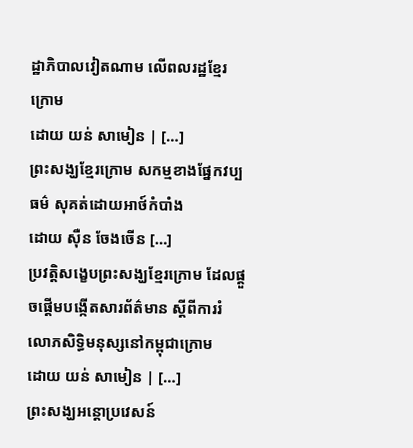ដ្ឋាភិបាលវៀតណាម លើពលរដ្ឋខ្មែរក្រោម
ដោយ យន់ សាមៀន | […]
ព្រះសង្ឃខ្មែរក្រោម សកម្មខាងផ្នែកវប្បធម៌ សុគត់ដោយអាថ៍កំបាំង
ដោយ ស៊ឺន ចែងចើន […]
ប្រវត្តិសង្ខេបព្រះសង្ឃខ្មែរក្រោម ដែលផ្ដួចផ្ដើមបង្កើតសារព័ត៌មាន ស្ដីពីការរំលោភសិទ្ធិមនុស្សនៅកម្ពុជាក្រោម
ដោយ យន់ សាមៀន | […]
ព្រះសង្ឃអន្តោប្រវេសន៍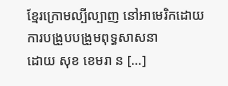ខ្មែរក្រោមល្បីល្បាញ នៅអាមេរិកដោយការបង្រួបបង្រួមពុទ្ធសាសនា
ដោយ សុខ ខេមរា ន […]